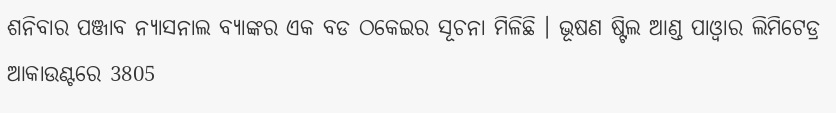ଶନିବାର ପଞ୍ଜାବ ନ୍ୟାସନାଲ ବ୍ୟାଙ୍କର ଏକ ବଡ ଠକେଇର ସୂଚନା ମିଳିଛି । ଭୂଷଣ ଷ୍ଟିଲ ଆଣ୍ଡ ପାଓ୍ବାର ଲିମିଟେଡ୍ର ଆକାଉଣ୍ଟରେ 3805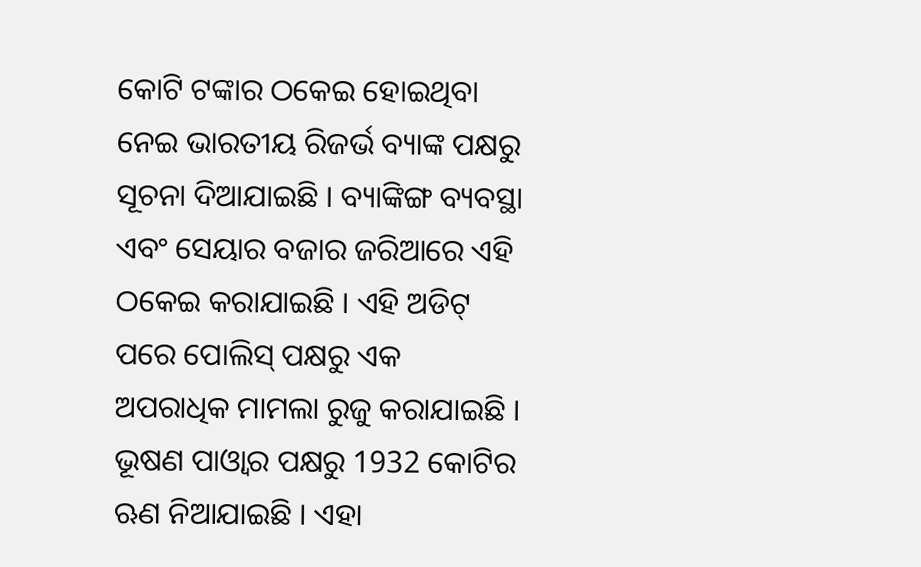କୋଟି ଟଙ୍କାର ଠକେଇ ହୋଇଥିବା ନେଇ ଭାରତୀୟ ରିଜର୍ଭ ବ୍ୟାଙ୍କ ପକ୍ଷରୁ ସୂଚନା ଦିଆଯାଇଛି । ବ୍ୟାଙ୍କିଙ୍ଗ ବ୍ୟବସ୍ଥା ଏବଂ ସେୟାର ବଜାର ଜରିଆରେ ଏହି ଠକେଇ କରାଯାଇଛି । ଏହି ଅଡିଟ୍ ପରେ ପୋଲିସ୍ ପକ୍ଷରୁ ଏକ ଅପରାଧିକ ମାମଲା ରୁଜୁ କରାଯାଇଛି । ଭୂଷଣ ପାଓ୍ବାର ପକ୍ଷରୁ 1932 କୋଟିର ଋଣ ନିଆଯାଇଛି । ଏହା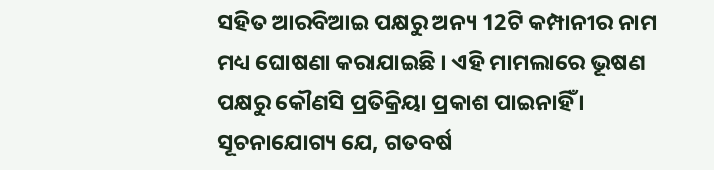ସହିତ ଆରବିଆଇ ପକ୍ଷରୁ ଅନ୍ୟ 12ଟି କମ୍ପାନୀର ନାମ ମଧ୍ୟ ଘୋଷଣା କରାଯାଇଛି । ଏହି ମାମଲାରେ ଭୂଷଣ ପକ୍ଷରୁ କୌଣସି ପ୍ରତିକ୍ରିୟା ପ୍ରକାଶ ପାଇନାହିଁ । ସୂଚନାଯୋଗ୍ୟ ଯେ, ଗତବର୍ଷ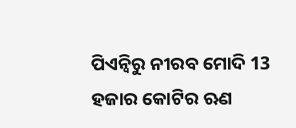ପିଏନ୍ବିରୁ ନୀରବ ମୋଦି 13 ହଜାର କୋଟିର ଋଣ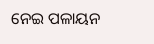ନେଇ ପଳାୟନ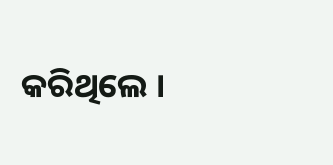କରିଥିଲେ ।